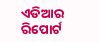ଏଡିଆର ରିପୋର୍ଟ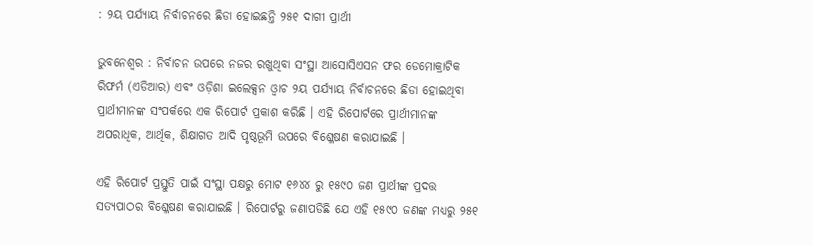: ୨ୟ ପର୍ଯ୍ୟାୟ ନିର୍ବାଚନରେ ଛିଡା ହୋଇଛନ୍ତି ୨୫୧ ଦାଗୀ ପ୍ରାର୍ଥୀ

ଭୁବନେଶ୍ୱର : ନିର୍ବାଚନ ଉପରେ ନଜର ରଖୁଥିବା ସଂସ୍ଥା ଆସୋସିଏସନ ଫର ଡେମୋକ୍ରାଟିକ ରିଫର୍ମ (ଏଡିଆର) ଏବଂ ଓଡ଼ିଶା ଇଲେକ୍ସନ ଓ୍ଵାଚ ୨ୟ ପର୍ଯ୍ୟାୟ ନିର୍ବାଚନରେ ଛିଡା ହୋଇଥିବା ପ୍ରାର୍ଥୀମାନଙ୍କ ସଂପର୍କରେ ଏକ ରିପୋର୍ଟ ପ୍ରକାଶ କରିଛି । ଏହି ରିପୋର୍ଟରେ ପ୍ରାର୍ଥୀମାନଙ୍କ ଅପରାଧିକ, ଆର୍ଥିକ, ଶିକ୍ଷାଗତ ଆଦି ପୃଷ୍ଠଭୂମି ଉପରେ ବିଶ୍ଳେଷଣ କରାଯାଇଛି ।

ଏହି ରିପୋର୍ଟ ପ୍ରସ୍ତୁତି ପାଇଁ ସଂସ୍ଥା ପକ୍ଷରୁ ମୋଟ ୧୬୪୪ ରୁ ୧୫୯୦ ଜଣ ପ୍ରାର୍ଥୀଙ୍କ ପ୍ରଦତ୍ତ ସତ୍ୟପାଠର ବିଶ୍ଳେଷଣ କରାଯାଇଛି । ରିପୋର୍ଟରୁ ଜଣାପଡିଛି ଯେ ଏହି ୧୫୯୦ ଜଣଙ୍କ ମଧ୍ୟରୁ ୨୫୧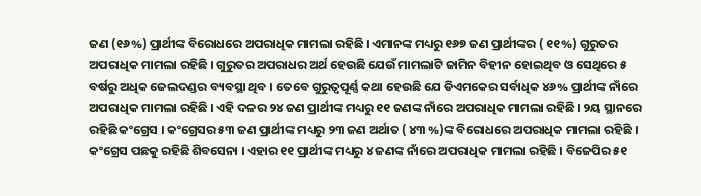ଜଣ (୧୬%) ପ୍ରାର୍ଥୀଙ୍କ ବିରୋଧରେ ଅପରାଧିକ ମାମଲା ରହିଛି । ଏମାନଙ୍କ ମଧ୍ୟରୁ ୧୬୭ ଜଣ ପ୍ରାର୍ଥୀଙ୍କର ( ୧୧%) ଗୁରୁତର ଅପରାଧିକ ମାମଲା ରହିଛି । ଗୁରୁତର ଅପରାଧର ଅର୍ଥ ହେଉଛି ଯେଉଁ ମାମଲାଟି ଜାମିନ ବିହୀନ ହୋଇଥିବ ଓ ସେଥିରେ ୫ ବର୍ଷରୁ ଅଧିକ ଜେଲଦଣ୍ଡର ବ୍ୟବସ୍ଥା ଥିବ । ତେବେ ଗୁରୁତ୍ୱପୂର୍ଣ୍ଣ କଥା ହେଉଛି ଯେ ଡିଏମକେର ସର୍ବାଧିକ ୪୬% ପ୍ରାର୍ଥୀଙ୍କ ନାଁରେ ଅପରାଧିକ ମାମଲା ରହିଛି । ଏହି ଦଳର ୨୪ ଜଣ ପ୍ରାର୍ଥୀଙ୍କ ମଧ୍ୟରୁ ୧୧ ଜଣଙ୍କ ନାଁରେ ଅପରାଧିକ ମାମଲା ରହିଛି । ୨ୟ ସ୍ଥାନରେ ରହିଛି କଂଗ୍ରେସ । କଂଗ୍ରେସର ୫୩ ଜଣ ପ୍ରାର୍ଥୀଙ୍କ ମଧ୍ୟରୁ ୨୩ ଜଣ ଅର୍ଥାତ ( ୪୩ %)ଙ୍କ ବିରୋଧରେ ଅପରାଧିକ ମାମଲା ରହିଛି । କଂଗ୍ରେସ ପଛକୁ ରହିଛି ଶିବସେନା । ଏହାର ୧୧ ପ୍ରାର୍ଥୀଙ୍କ ମଧ୍ୟରୁ ୪ ଜଣଙ୍କ ନାଁରେ ଅପରାଧିକ ମାମଲା ରହିଛି । ବିଜେପିର ୫୧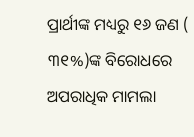ପ୍ରାର୍ଥୀଙ୍କ ମଧ୍ୟରୁ ୧୬ ଜଣ ( ୩୧%)ଙ୍କ ବିରୋଧରେ ଅପରାଧିକ ମାମଲା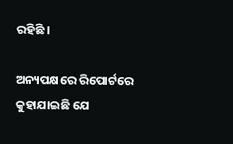ରହିଛି ।

ଅନ୍ୟପକ୍ଷରେ ରିପୋର୍ଟରେ କୁହାଯାଇଛି ଯେ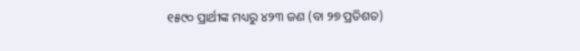୧୫୯୦ ପ୍ରାର୍ଥୀଙ୍କ ମଧ୍ୟରୁ ୪୨୩ ଜଣ (ବା ୨୭ ପ୍ରତିଶତ)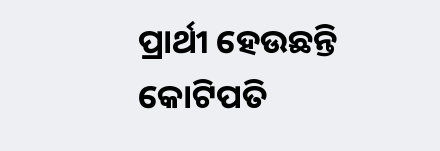ପ୍ରାର୍ଥୀ ହେଉଛନ୍ତି କୋଟିପତି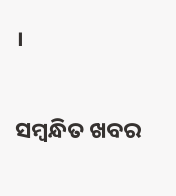।

ସମ୍ବନ୍ଧିତ ଖବର